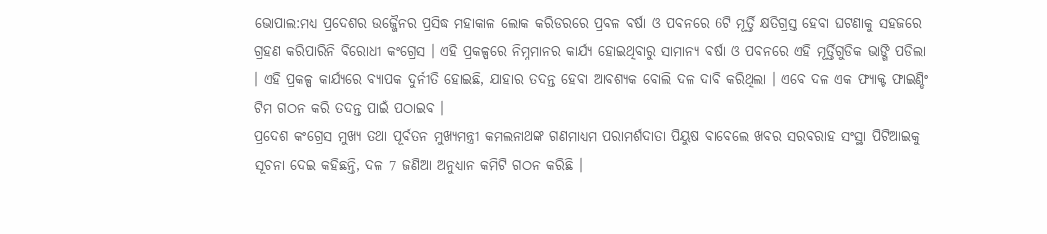ଭୋପାଲ:ମଧ୍ୟ ପ୍ରଦେଶର ଉଜ୍ଜୈନର ପ୍ରସିଦ୍ଧ ମହାକାଳ ଲୋକ କରିଡରରେ ପ୍ରବଳ ବର୍ଷା ଓ ପବନରେ 6ଟି ମୂର୍ତ୍ତି କ୍ଷତିଗ୍ରସ୍ତ ହେବା ଘଟଣାକୁ ସହଜରେ ଗ୍ରହଣ କରିପାରିନି ବିରୋଧୀ କଂଗ୍ରେସ । ଏହି ପ୍ରକଳ୍ପରେ ନିମ୍ନମାନର କାର୍ଯ୍ୟ ହୋଇଥିବାରୁ ସାମାନ୍ୟ ବର୍ଷା ଓ ପବନରେ ଏହି ମୂର୍ତ୍ତିଗୁଡିକ ଭାଙ୍ଗି ପଡିଲା । ଏହି ପ୍ରକଳ୍ପ କାର୍ଯ୍ୟରେ ବ୍ୟାପକ ଦୁର୍ନୀତି ହୋଇଛି, ଯାହାର ତଦନ୍ତ ହେବା ଆବଶ୍ୟକ ବୋଲି ଦଳ ଦାବି କରିଥିଲା । ଏବେ ଦଳ ଏକ ଫ୍ୟାକ୍ଟ ଫାଇଣ୍ଡିଂ ଟିମ ଗଠନ କରି ତଦନ୍ତ ପାଇଁ ପଠାଇବ ।
ପ୍ରଦେଶ କଂଗ୍ରେସ ମୁଖ୍ୟ ତଥା ପୂର୍ବତନ ମୁଖ୍ୟମନ୍ତ୍ରୀ କମଲନାଥଙ୍କ ଗଣମାଧ୍ୟମ ପରାମର୍ଶଦାତା ପିୟୁଷ ବାବେଲେ ଖବର ସରବରାହ ସଂସ୍ଥା ପିଟିଆଇକୁ ସୂଚନା ଦେଇ କହିଛନ୍ତି, ଦଳ 7 ଜଣିଆ ଅନୁଧ୍ୟାନ କମିଟି ଗଠନ କରିଛି ।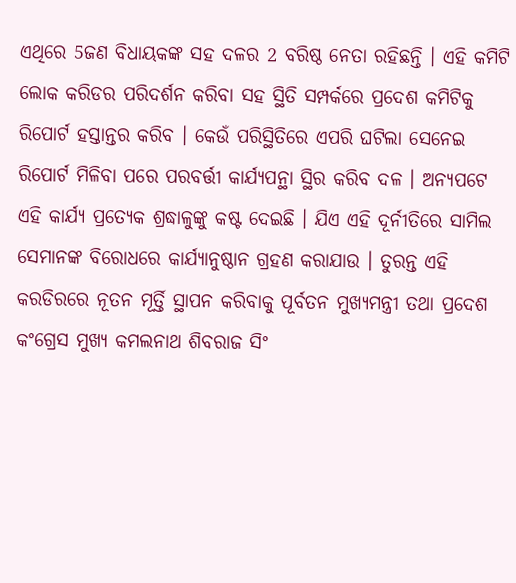ଏଥିରେ 5ଜଣ ବିଧାୟକଙ୍କ ସହ ଦଳର 2 ବରିଷ୍ଠ ନେତା ରହିଛନ୍ତି । ଏହି କମିଟି ଲୋକ କରିଡର ପରିଦର୍ଶନ କରିବା ସହ ସ୍ଥିତି ସମ୍ପର୍କରେ ପ୍ରଦେଶ କମିଟିକୁ ରିପୋର୍ଟ ହସ୍ତାନ୍ତର କରିବ । କେଉଁ ପରିସ୍ଥିତିରେ ଏପରି ଘଟିଲା ସେନେଇ ରିପୋର୍ଟ ମିଳିବା ପରେ ପରବର୍ତ୍ତୀ କାର୍ଯ୍ୟପନ୍ଥା ସ୍ଥିର କରିବ ଦଳ । ଅନ୍ୟପଟେ ଏହି କାର୍ଯ୍ୟ ପ୍ରତ୍ୟେକ ଶ୍ରଦ୍ଧାଳୁଙ୍କୁ କଷ୍ଟ ଦେଇଛି । ଯିଏ ଏହି ଦୂର୍ନୀତିରେ ସାମିଲ ସେମାନଙ୍କ ବିରୋଧରେ କାର୍ଯ୍ୟାନୁଷ୍ଠାନ ଗ୍ରହଣ କରାଯାଉ । ତୁରନ୍ତ ଏହି କରଡିରରେ ନୂତନ ମୂର୍ତ୍ତି ସ୍ଥାପନ କରିବାକୁ ପୂର୍ବତନ ମୁଖ୍ୟମନ୍ତ୍ରୀ ତଥା ପ୍ରଦେଶ କଂଗ୍ରେସ ମୁଖ୍ୟ କମଲନାଥ ଶିବରାଜ ସିଂ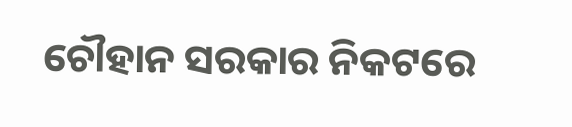ଚୌହାନ ସରକାର ନିକଟରେ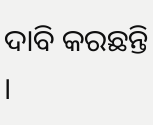ଦାବି କରଛନ୍ତି ।